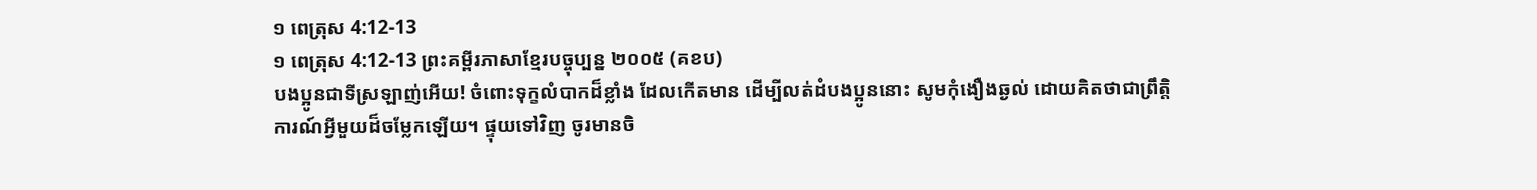១ ពេត្រុស 4:12-13
១ ពេត្រុស 4:12-13 ព្រះគម្ពីរភាសាខ្មែរបច្ចុប្បន្ន ២០០៥ (គខប)
បងប្អូនជាទីស្រឡាញ់អើយ! ចំពោះទុក្ខលំបាកដ៏ខ្លាំង ដែលកើតមាន ដើម្បីលត់ដំបងប្អូននោះ សូមកុំងឿងឆ្ងល់ ដោយគិតថាជាព្រឹត្តិការណ៍អ្វីមួយដ៏ចម្លែកឡើយ។ ផ្ទុយទៅវិញ ចូរមានចិ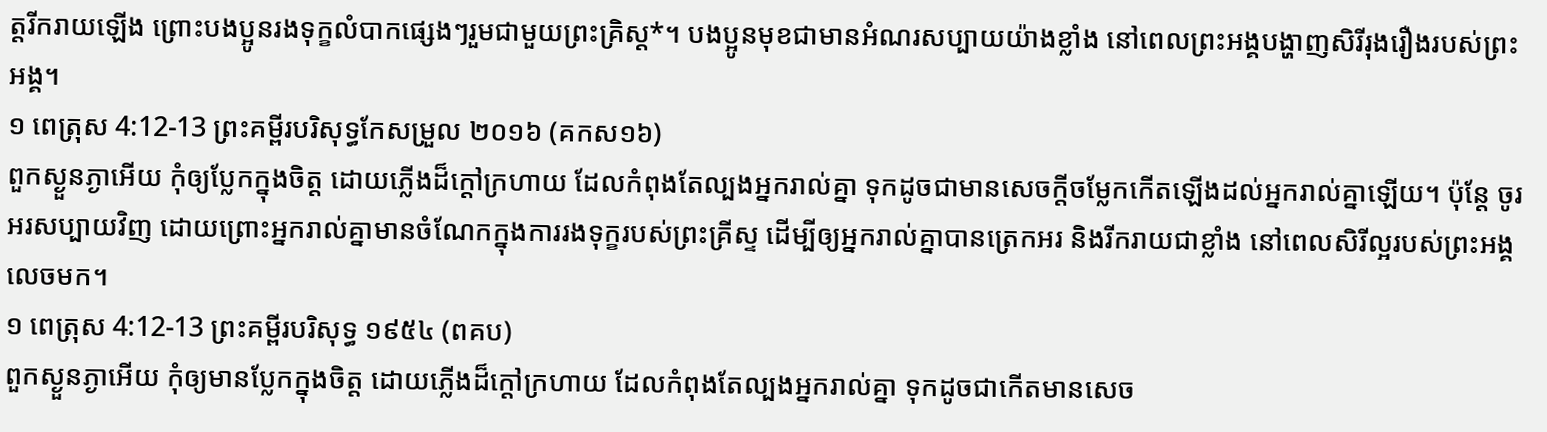ត្តរីករាយឡើង ព្រោះបងប្អូនរងទុក្ខលំបាកផ្សេងៗរួមជាមួយព្រះគ្រិស្ត*។ បងប្អូនមុខជាមានអំណរសប្បាយយ៉ាងខ្លាំង នៅពេលព្រះអង្គបង្ហាញសិរីរុងរឿងរបស់ព្រះអង្គ។
១ ពេត្រុស 4:12-13 ព្រះគម្ពីរបរិសុទ្ធកែសម្រួល ២០១៦ (គកស១៦)
ពួកស្ងួនភ្ងាអើយ កុំឲ្យប្លែកក្នុងចិត្ត ដោយភ្លើងដ៏ក្តៅក្រហាយ ដែលកំពុងតែល្បងអ្នករាល់គ្នា ទុកដូចជាមានសេចក្តីចម្លែកកើតឡើងដល់អ្នករាល់គ្នាឡើយ។ ប៉ុន្តែ ចូរអរសប្បាយវិញ ដោយព្រោះអ្នករាល់គ្នាមានចំណែកក្នុងការរងទុក្ខរបស់ព្រះគ្រីស្ទ ដើម្បីឲ្យអ្នករាល់គ្នាបានត្រេកអរ និងរីករាយជាខ្លាំង នៅពេលសិរីល្អរបស់ព្រះអង្គលេចមក។
១ ពេត្រុស 4:12-13 ព្រះគម្ពីរបរិសុទ្ធ ១៩៥៤ (ពគប)
ពួកស្ងួនភ្ងាអើយ កុំឲ្យមានប្លែកក្នុងចិត្ត ដោយភ្លើងដ៏ក្តៅក្រហាយ ដែលកំពុងតែល្បងអ្នករាល់គ្នា ទុកដូចជាកើតមានសេច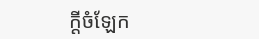ក្ដីចំឡែក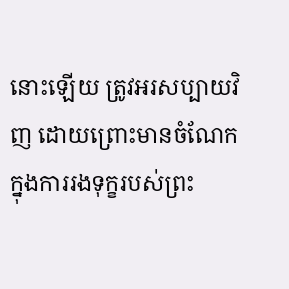នោះឡើយ ត្រូវអរសប្បាយវិញ ដោយព្រោះមានចំណែកក្នុងការរងទុក្ខរបស់ព្រះ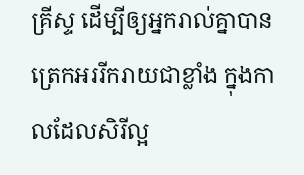គ្រីស្ទ ដើម្បីឲ្យអ្នករាល់គ្នាបានត្រេកអររីករាយជាខ្លាំង ក្នុងកាលដែលសិរីល្អ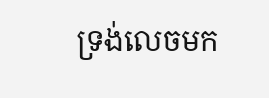ទ្រង់លេចមក